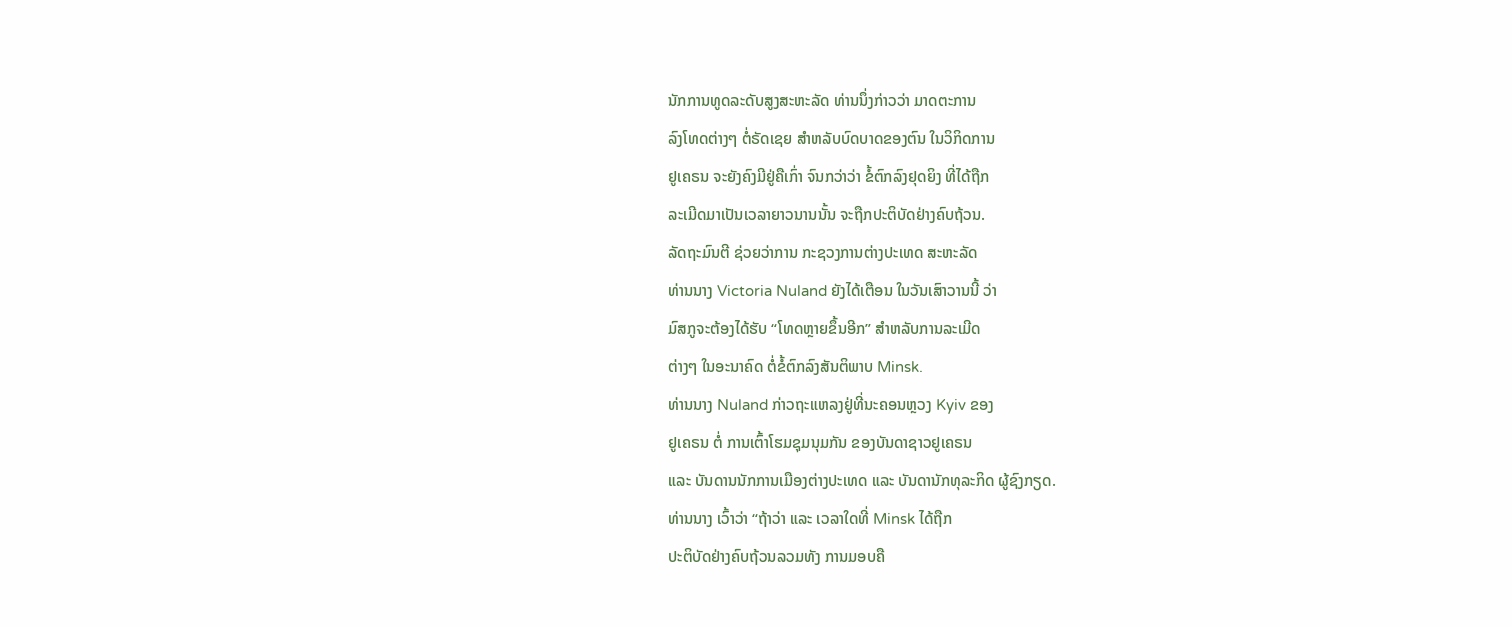ນັກການທູດລະດັບສູງສະຫະລັດ ທ່ານນຶ່ງກ່າວວ່າ ມາດຕະການ
ລົງໂທດຕ່າງໆ ຕໍ່ຣັດເຊຍ ສຳຫລັບບົດບາດຂອງຕົນ ໃນວິກິດການ
ຢູເຄຣນ ຈະຍັງຄົງມີຢູ່ຄືເກົ່າ ຈົນກວ່າວ່າ ຂໍ້ຕົກລົງຢຸດຍິງ ທີ່ໄດ້ຖືກ
ລະເມີດມາເປັນເວລາຍາວນານນັ້ນ ຈະຖືກປະຕິບັດຢ່າງຄົບຖ້ວນ.
ລັດຖະມົນຕີ ຊ່ວຍວ່າການ ກະຊວງການຕ່າງປະເທດ ສະຫະລັດ
ທ່ານນາງ Victoria Nuland ຍັງໄດ້ເຕືອນ ໃນວັນເສົາວານນີ້ ວ່າ
ມົສກູຈະຕ້ອງໄດ້ຮັບ “ໂທດຫຼາຍຂຶ້ນອີກ” ສຳຫລັບການລະເມີດ
ຕ່າງໆ ໃນອະນາຄົດ ຕໍ່ຂໍ້ຕົກລົງສັນຕິພາບ Minsk.
ທ່ານນາງ Nuland ກ່າວຖະແຫລງຢູ່ທີ່ນະຄອນຫຼວງ Kyiv ຂອງ
ຢູເຄຣນ ຕໍ່ ການເຕົ້າໂຮມຊຸມນຸມກັນ ຂອງບັນດາຊາວຢູເຄຣນ
ແລະ ບັນດານນັກການເມືອງຕ່າງປະເທດ ແລະ ບັນດານັກທຸລະກິດ ຜູ້ຊົງກຽດ.
ທ່ານນາງ ເວົ້າວ່າ “ຖ້າວ່າ ແລະ ເວລາໃດທີ່ Minsk ໄດ້ຖືກ
ປະຕິບັດຢ່າງຄົບຖ້ວນລວມທັງ ການມອບຄື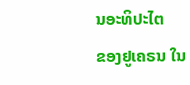ນອະທິປະໄຕ
ຂອງຢູເຄຣນ ໃນ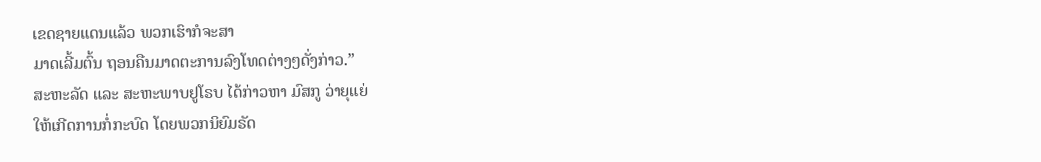ເຂດຊາຍແດນແລ້ວ ພວກເຮົາກໍຈະສາ
ມາດເລີ້ມຕົ້ນ ຖອນຄືນມາດຕະການລົງໂທດຕ່າງໆດັ່ງກ່າວ.”
ສະຫະລັດ ແລະ ສະຫະພາບຢູໂຣບ ໄດ້ກ່າວຫາ ມົສກູ ວ່າຍຸແຍ່
ໃຫ້ເກີດການກໍ່ກະບົດ ໂດຍພວກນິຍົມຣັດ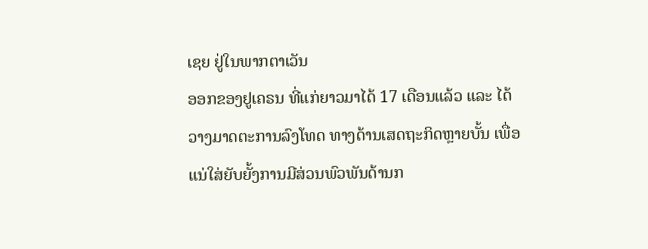ເຊຍ ຢູ່ໃນພາກຕາເວັນ
ອອກຂອງຢູເຄຣນ ທີ່ແກ່ຍາວມາໄດ້ 17 ເດືອນແລ້ວ ແລະ ໄດ້
ວາງມາດຕະການລົງໂທດ ທາງດ້ານເສດຖະກິດຫຼາຍບັ້ນ ເພື່ອ
ແນ່ໃສ່ຍັບຍັ້ງການມີສ່ວນພົວພັນດ້ານກ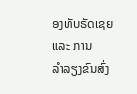ອງທັບຣັດເຊຍ ແລະ ການ
ລຳລຽງຂົນສົ່ງ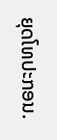ຍຸດໂທປະກອນ.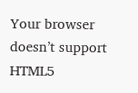Your browser doesn’t support HTML5